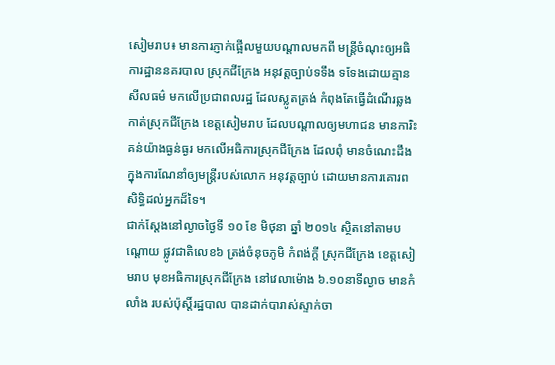សៀមរាប៖ មានការភ្ញាក់ផ្អើលមួយបណ្តាលមកពី មន្ត្រីចំណុះឲ្យអធិការដ្ឋាននគរបាល ស្រុកជីក្រែង អនុវត្តច្បាប់ទទឹង ទទែងដោយគ្មានសីលធម៌ មកលើប្រជាពលរដ្ឋ ដែលស្លូតត្រង់ កំពុងតែធ្វើដំណើរឆ្លងកាត់ស្រុកជីក្រែង ខេត្តសៀមរាប ដែលបណ្តាលឲ្យមហាជន មានការិះគន់យ៉ាងធ្ងន់ធ្ងរ មកលើអធិការស្រុកជីក្រែង ដែលពុំ មានចំណេះដឹង ក្នុងការណែនាំឲ្យមន្ត្រីរបស់លោក អនុវត្តច្បាប់ ដោយមានការគោរពសិទ្ធិដល់អ្នកដ៏ទៃ។
ជាក់ស្តែងនៅល្ងាចថ្ងៃទី ១០ ខែ មិថុនា ឆ្នាំ ២០១៤ ស្ថិតនៅតាមបណ្តោយ ផ្លូវជាតិលេខ៦ ត្រង់ចំនុចភូមិ កំពង់ក្តី ស្រុកជីក្រែង ខេត្តសៀមរាប មុខអធិការស្រុកជីក្រែង នៅវេលាម៉ោង ៦.១០នាទីល្ងាច មានកំលាំង របស់ប៉ុស្តិ៍រដ្ឋបាល បានដាក់បារាស់ស្ទាក់ចា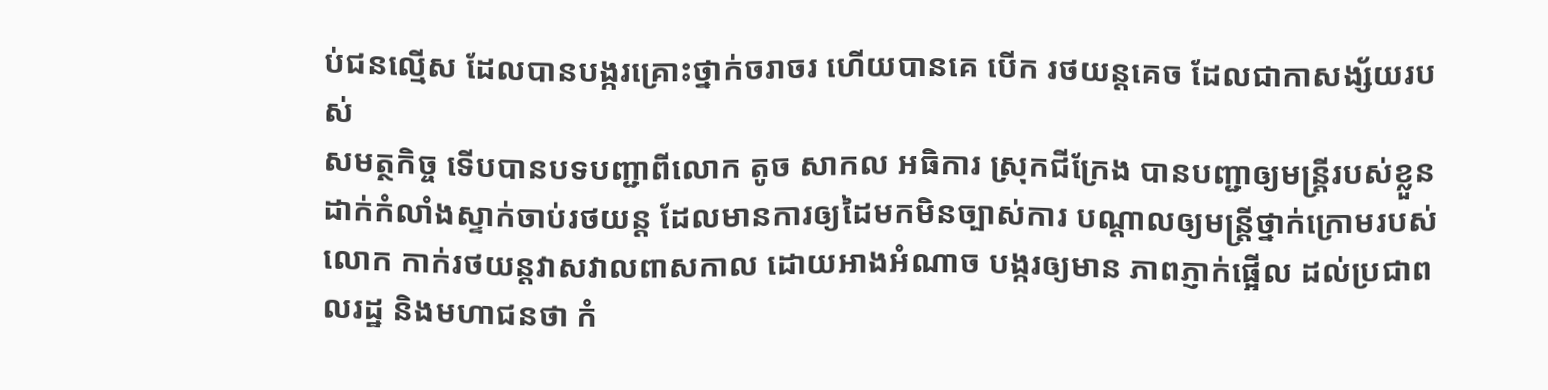ប់ជនល្មើស ដែលបានបង្ករគ្រោះថ្នាក់ចរាចរ ហើយបានគេ បើក រថយន្តគេច ដែលជាកាសង្ស័យរបស់
សមត្ថកិច្ច ទើបបានបទបញ្ជាពីលោក តូច សាកល អធិការ ស្រុកជីក្រែង បានបញ្ជាឲ្យមន្ត្រីរបស់ខ្លួន ដាក់កំលាំងស្ទាក់ចាប់រថយន្ត ដែលមានការឲ្យដៃមកមិនច្បាស់ការ បណ្តាលឲ្យមន្ត្រីថ្នាក់ក្រោមរបស់លោក កាក់រថយន្តវាសវាលពាសកាល ដោយអាងអំណាច បង្ករឲ្យមាន ភាពភ្ញាក់ផ្អើល ដល់ប្រជាពលរដ្ឋ និងមហាជនថា កំ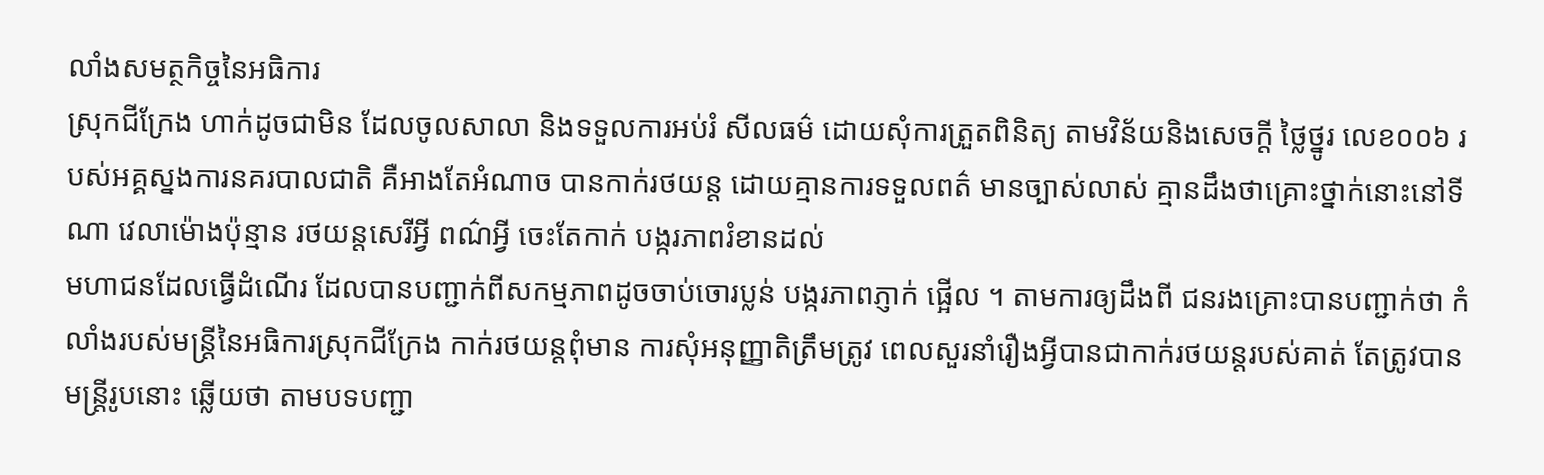លាំងសមត្ថកិច្ចនៃអធិការ
ស្រុកជីក្រែង ហាក់ដូចជាមិន ដែលចូលសាលា និងទទួលការអប់រំ សីលធម៌ ដោយសុំការត្រួតពិនិត្យ តាមវិន័យនិងសេចក្តី ថ្លៃថ្នូរ លេខ០០៦ របស់អគ្គស្នងការនគរបាលជាតិ គឺអាងតែអំណាច បានកាក់រថយន្ត ដោយគ្មានការទទួលពត៌ មានច្បាស់លាស់ គ្មានដឹងថាគ្រោះថ្នាក់នោះនៅទីណា វេលាម៉ោងប៉ុន្មាន រថយន្តសេរីអ្វី ពណ៌អ្វី ចេះតែកាក់ បង្ករភាពរំខានដល់
មហាជនដែលធ្វើដំណើរ ដែលបានបញ្ជាក់ពីសកម្មភាពដូចចាប់ចោរប្លន់ បង្ករភាពភ្ញាក់ ផ្អើល ។ តាមការឲ្យដឹងពី ជនរងគ្រោះបានបញ្ជាក់ថា កំលាំងរបស់មន្ត្រីនៃអធិការស្រុកជីក្រែង កាក់រថយន្តពុំមាន ការសុំអនុញ្ញាតិត្រឹមត្រូវ ពេលសួរនាំរឿងអ្វីបានជាកាក់រថយន្តរបស់គាត់ តែត្រូវបានមន្ត្រីរូបនោះ ឆ្លើយថា តាមបទបញ្ជា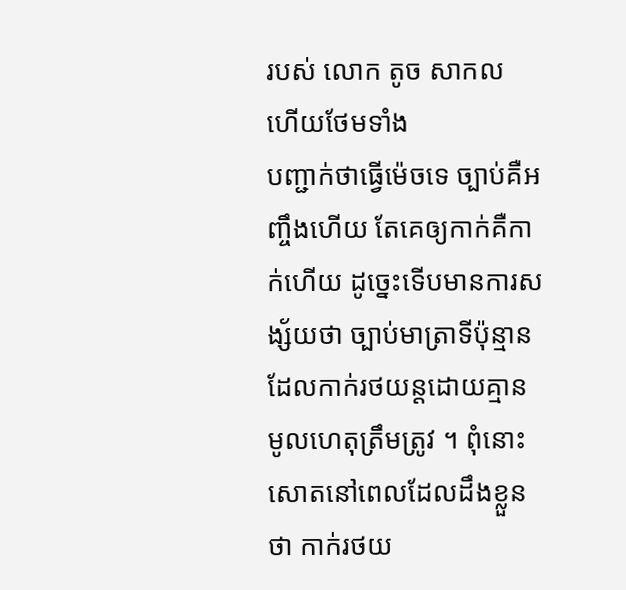របស់ លោក តូច សាកល ហើយថែមទាំង
បញ្ជាក់ថាធ្វើម៉េចទេ ច្បាប់គឺអញ្ចឹងហើយ តែគេឲ្យកាក់គឺកាក់ហើយ ដូច្នេះទើបមានការសង្ស័យថា ច្បាប់មាត្រាទីប៉ុន្មានដែលកាក់រថយន្តដោយគ្មាន មូលហេតុត្រឹមត្រូវ ។ ពុំនោះសោតនៅពេលដែលដឹងខ្លួនថា កាក់រថយ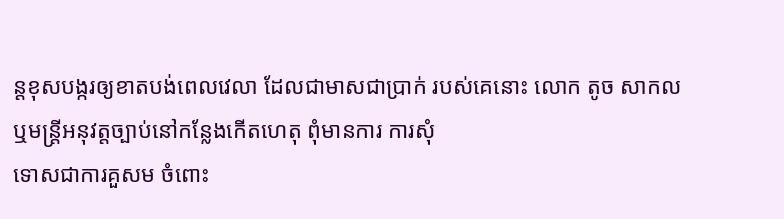ន្តខុសបង្ករឲ្យខាតបង់ពេលវេលា ដែលជាមាសជាប្រាក់ របស់គេនោះ លោក តូច សាកល ឬមន្ត្រីអនុវត្តច្បាប់នៅកន្លែងកើតហេតុ ពុំមានការ ការសុំ
ទោសជាការគួសម ចំពោះ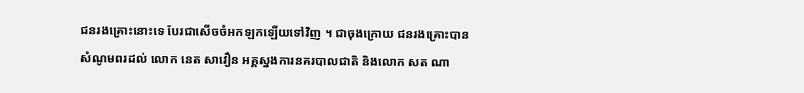ជនរងគ្រោះនោះទេ បែរជាសើចចំអកឡកឡើយទៅវិញ ។ ជាចុងក្រោយ ជនរងគ្រោះបានសំណូមពរដល់ លោក នេត សាវឿន អគ្គស្នងការនគរបាលជាតិ និងលោក សត ណា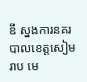ឌី ស្នងការនគរបាលខេត្តសៀមរាប មេ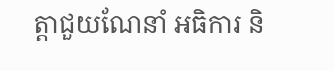ត្តាជួយណែនាំ អធិការ និ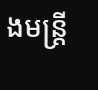ងមន្ត្រី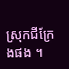ស្រុកជីក្រែងផង ។